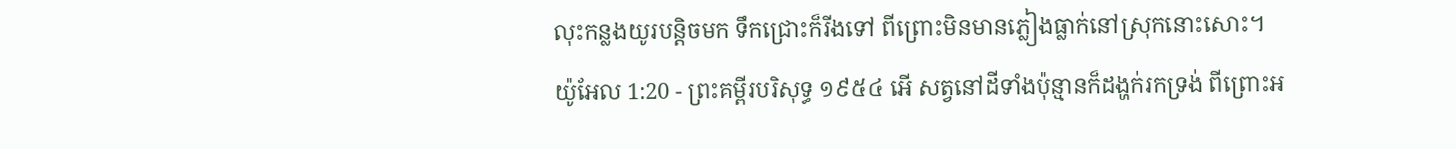លុះកន្លងយូរបន្តិចមក ទឹកជ្រោះក៏រីងទៅ ពីព្រោះមិនមានភ្លៀងធ្លាក់នៅស្រុកនោះសោះ។
យ៉ូអែល 1:20 - ព្រះគម្ពីរបរិសុទ្ធ ១៩៥៤ អើ សត្វនៅដីទាំងប៉ុន្មានក៏ដង្ហក់រកទ្រង់ ពីព្រោះអ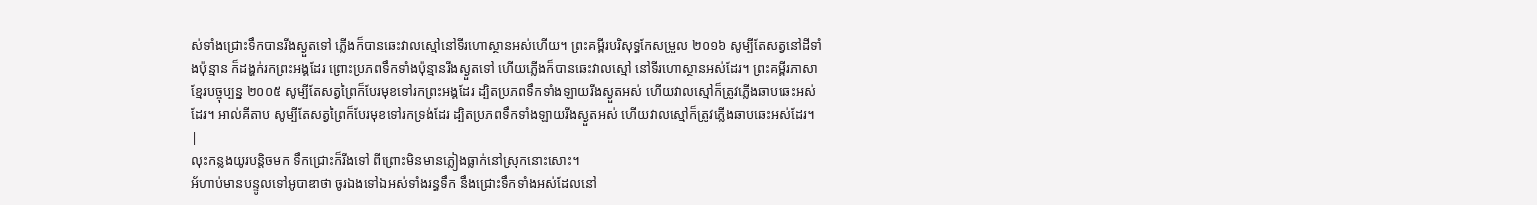ស់ទាំងជ្រោះទឹកបានរីងស្ងួតទៅ ភ្លើងក៏បានឆេះវាលស្មៅនៅទីរហោស្ថានអស់ហើយ។ ព្រះគម្ពីរបរិសុទ្ធកែសម្រួល ២០១៦ សូម្បីតែសត្វនៅដីទាំងប៉ុន្មាន ក៏ដង្ហក់រកព្រះអង្គដែរ ព្រោះប្រភពទឹកទាំងប៉ុន្មានរីងស្ងួតទៅ ហើយភ្លើងក៏បានឆេះវាលស្មៅ នៅទីរហោស្ថានអស់ដែរ។ ព្រះគម្ពីរភាសាខ្មែរបច្ចុប្បន្ន ២០០៥ សូម្បីតែសត្វព្រៃក៏បែរមុខទៅរកព្រះអង្គដែរ ដ្បិតប្រភពទឹកទាំងឡាយរីងស្ងួតអស់ ហើយវាលស្មៅក៏ត្រូវភ្លើងឆាបឆេះអស់ដែរ។ អាល់គីតាប សូម្បីតែសត្វព្រៃក៏បែរមុខទៅរកទ្រង់ដែរ ដ្បិតប្រភពទឹកទាំងឡាយរីងស្ងួតអស់ ហើយវាលស្មៅក៏ត្រូវភ្លើងឆាបឆេះអស់ដែរ។ |
លុះកន្លងយូរបន្តិចមក ទឹកជ្រោះក៏រីងទៅ ពីព្រោះមិនមានភ្លៀងធ្លាក់នៅស្រុកនោះសោះ។
អ័ហាប់មានបន្ទូលទៅអូបាឌាថា ចូរឯងទៅឯអស់ទាំងរន្ធទឹក នឹងជ្រោះទឹកទាំងអស់ដែលនៅ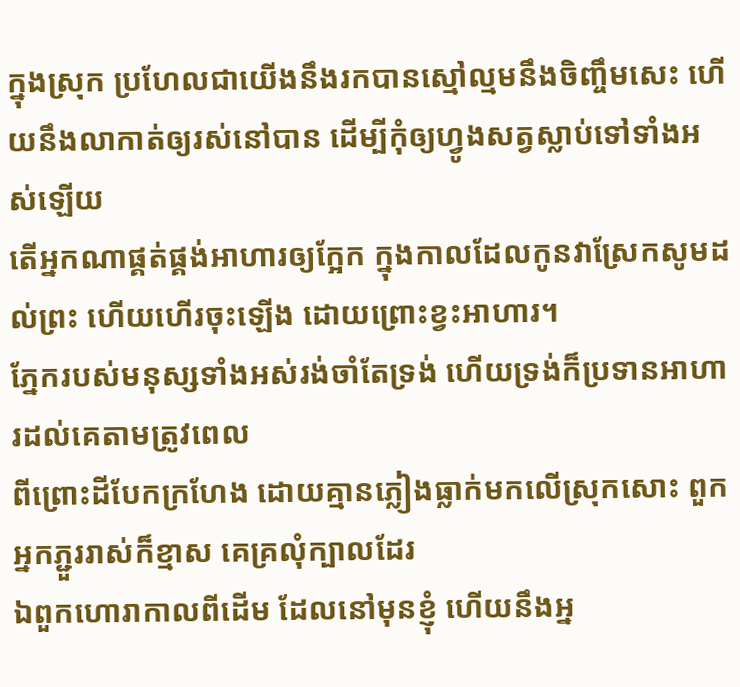ក្នុងស្រុក ប្រហែលជាយើងនឹងរកបានស្មៅល្មមនឹងចិញ្ចឹមសេះ ហើយនឹងលាកាត់ឲ្យរស់នៅបាន ដើម្បីកុំឲ្យហ្វូងសត្វស្លាប់ទៅទាំងអស់ឡើយ
តើអ្នកណាផ្គត់ផ្គង់អាហារឲ្យក្អែក ក្នុងកាលដែលកូនវាស្រែកសូមដល់ព្រះ ហើយហើរចុះឡើង ដោយព្រោះខ្វះអាហារ។
ភ្នែករបស់មនុស្សទាំងអស់រង់ចាំតែទ្រង់ ហើយទ្រង់ក៏ប្រទានអាហារដល់គេតាមត្រូវពេល
ពីព្រោះដីបែកក្រហែង ដោយគ្មានភ្លៀងធ្លាក់មកលើស្រុកសោះ ពួកអ្នកភ្ជួររាស់ក៏ខ្មាស គេគ្រលុំក្បាលដែរ
ឯពួកហោរាកាលពីដើម ដែលនៅមុនខ្ញុំ ហើយនឹងអ្ន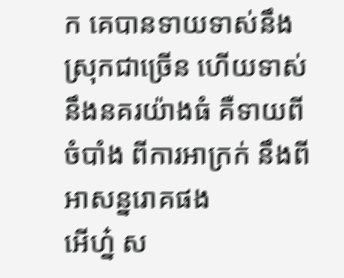ក គេបានទាយទាស់នឹងស្រុកជាច្រើន ហើយទាស់នឹងនគរយ៉ាងធំ គឺទាយពីចំបាំង ពីការអាក្រក់ នឹងពីអាសន្នរោគផង
អើហ្ន៎ ស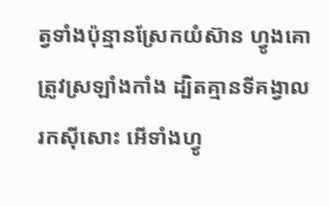ត្វទាំងប៉ុន្មានស្រែកយំស៊ាន ហ្វូងគោត្រូវស្រឡាំងកាំង ដ្បិតគ្មានទីគង្វាលរកស៊ីសោះ អើទាំងហ្វូ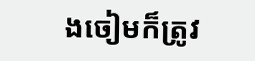ងចៀមក៏ត្រូវ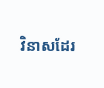វិនាសដែរ